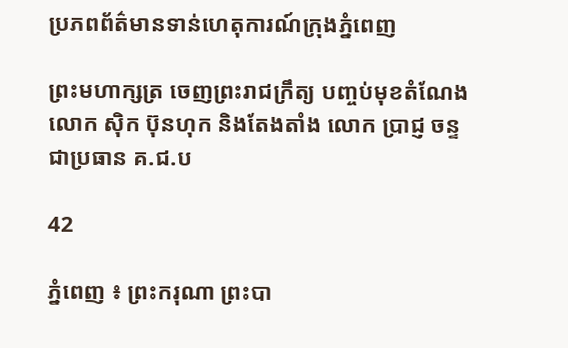ប្រភពព័ត៌មានទាន់ហេតុការណ៍ក្រុងភ្នំពេញ

ព្រះមហាក្សត្រ ចេញព្រះរាជក្រឹត្យ បញ្ចប់មុខតំណែង លោក ស៊ិក ប៊ុនហុក និងតែងតាំង លោក ប្រាជ្ញ ចន្ទ ជាប្រធាន គ.ជ.ប

42

ភ្នំពេញ ៖ ព្រះករុណា ព្រះបា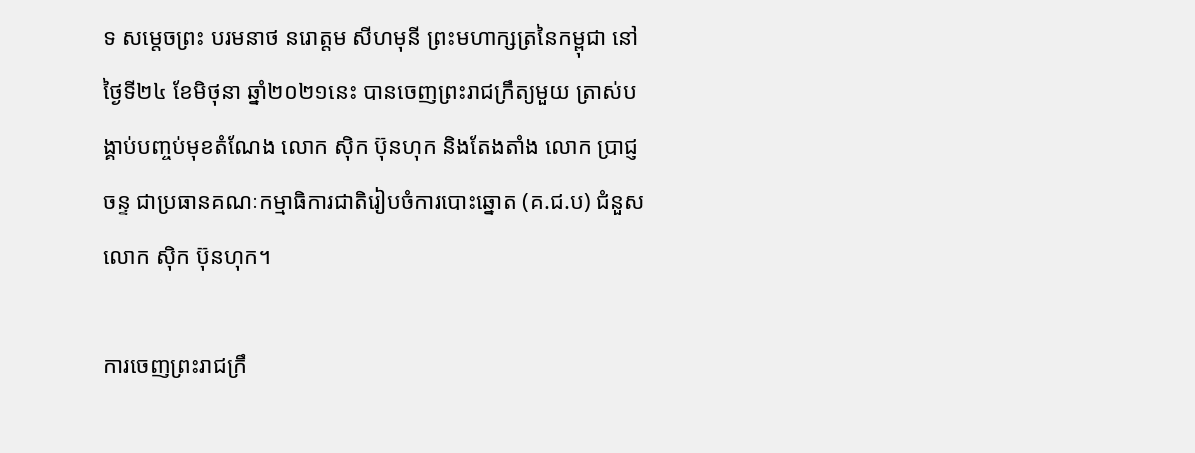ទ សម្តេចព្រះ បរមនាថ នរោត្តម សីហមុនី ព្រះមហាក្សត្រនៃកម្ពុជា នៅថ្ងៃទី២៤ ខែមិថុនា ឆ្នាំ២០២១នេះ បានចេញព្រះរាជក្រឹត្យមួយ ត្រាស់បង្គាប់បញ្ចប់មុខតំណែង លោក ស៊ិក ប៊ុនហុក និងតែងតាំង លោក ប្រាជ្ញ ចន្ទ ជាប្រធានគណៈកម្មាធិការជាតិរៀបចំការបោះឆ្នោត (គ.ជ.ប) ជំនួស លោក ស៊ិក ប៊ុនហុក។

ការចេញព្រះរាជក្រឹ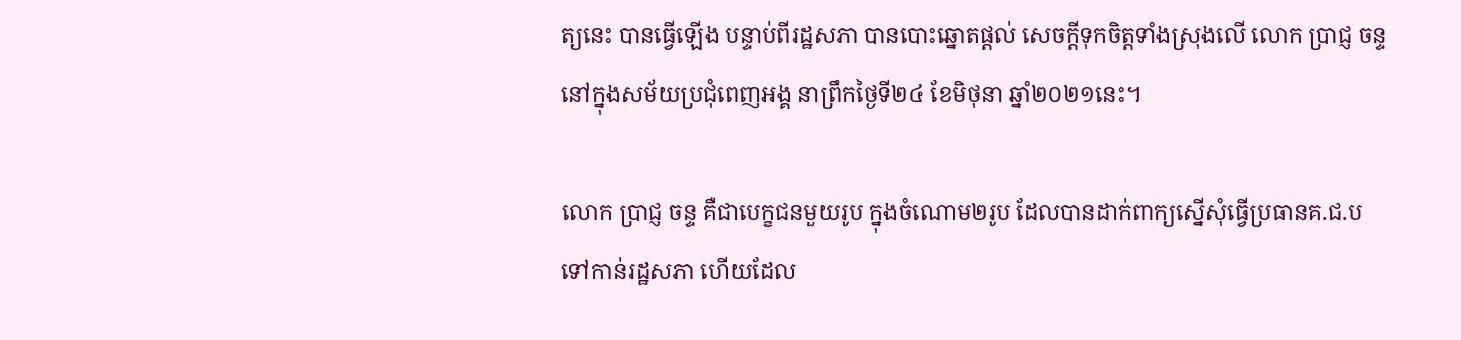ត្យនេះ បានធ្វើឡើង បន្ទាប់ពីរដ្ឋសភា បានបោះឆ្នោតផ្តល់ សេចក្តីទុកចិត្តទាំងស្រុងលើ លោក ប្រាជ្ញ ចន្ទ នៅក្នុងសម័យប្រជុំពេញអង្គ នាព្រឹកថ្ងៃទី២៤ ខែមិថុនា ឆ្នាំ២០២១នេះ។

លោក ប្រាជ្ញ ចន្ទ គឺជាបេក្ខជនមួយរូប ក្នុងចំណោម២រូប ដែលបានដាក់ពាក្យស្នើសុំធ្វើប្រធានគ.ជ.ប ទៅកាន់រដ្ឋសភា ហើយដែល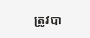ត្រូវបា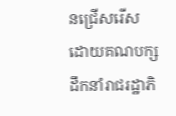នជ្រើសរើស ដោយគណបក្សដឹកនាំរាជរដ្ឋាភិ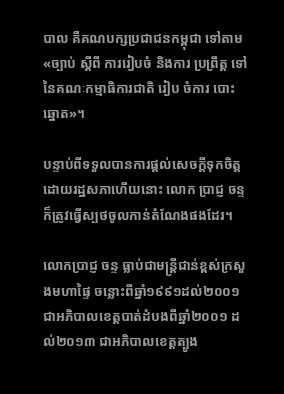បាល គឺគណបក្សប្រជាជនកម្ពុជា ទៅតាម «ច្បាប់ ស្ដីពី ការរៀបចំ និងការ ប្រព្រឹត្ត ទៅ នៃគណៈកម្មាធិការជាតិ រៀប ចំការ បោះឆ្នោត»។

បន្ទាប់ពីទទួលបានការផ្តល់សេចក្តីទុកចិត្តដោយរដ្ឋសភាហើយនោះ លោក ប្រាជ្ញ ចន្ទ ក៏ត្រូវធ្វើស្បថចូលកាន់តំណែងផងដែរ។

លោកប្រាជ្ញ ចន្ទ ធ្លាប់ជាមន្រ្តីជាន់ខ្ពស់ក្រសួងមហាផ្ទៃ ចន្លោះពីឆ្នាំ១៩៩១ដល់២០០១ ជាអភិបាលខេត្តបាត់ដំបងពីឆ្នាំ២០០១ ដល់២០១៣ ជាអភិបាលខេត្តត្បូង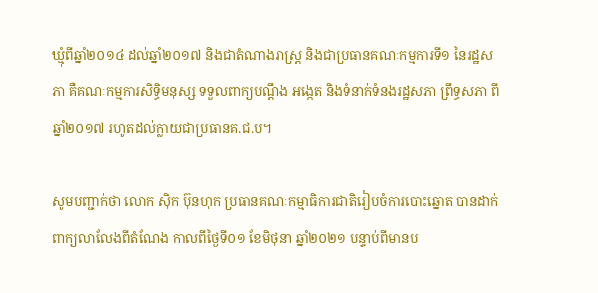ឃ្មុំពីឆ្នាំ២០១៤ ដល់ឆ្នាំ២០១៧ និងជាតំណាងរាស្រ្ត និងជាប្រធានគណៈកម្មការទី១ នៃរដ្ឋសភា គឺគណៈកម្មការសិទ្ធិមនុស្ស ទទួលពាក្យបណ្តឹង អង្កេត និងទំនាក់ទំនងរដ្ឋសភា ព្រឹទ្ធសភា ពីឆ្នាំ២០១៧ រហូតដល់ក្លាយជាប្រធានគ.ជ.ប។

សូមបញ្ជាក់ថា លោក ស៊ិក ប៊ុនហុក ប្រធានគណៈកម្មាធិការជាតិរៀបចំការបោះឆ្នោត បានដាក់ពាក្យលាលែងពីតំណែង កាលពីថ្ងៃទី០១ ខែមិថុនា ឆ្នាំ២០២១ បន្ទាប់ពីមានប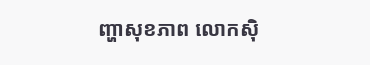ញ្ហាសុខភាព លោកស៊ិ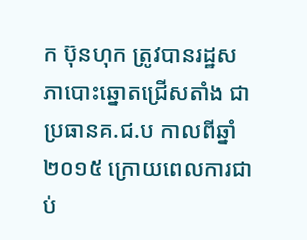ក ប៊ុនហុក ត្រូវបានរដ្ឋសភាបោះឆ្នោតជ្រើសតាំង ជាប្រធានគ.ជ.ប កាលពីឆ្នាំ២០១៥ ក្រោយពេលការជាប់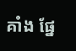គាំង ផ្នែ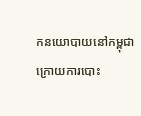កនយោបាយនៅកម្ពុជា ក្រោយការបោះ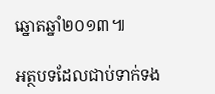ឆ្នោតឆ្នាំ២០១៣៕

អត្ថបទដែលជាប់ទាក់ទង